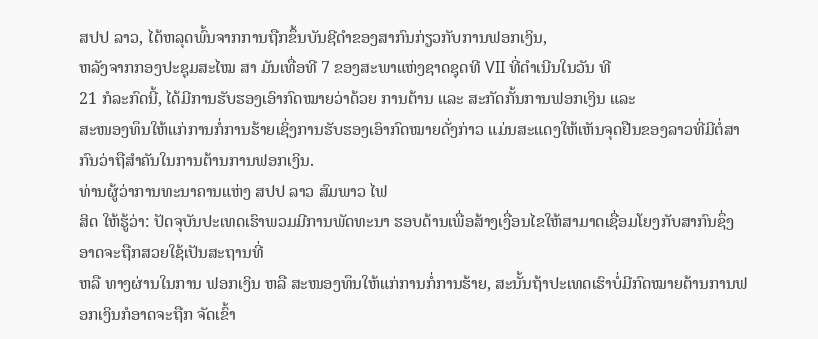ສປປ ລາວ, ໄດ້ຫລຸດພົ້ນຈາກການຖືກຂຶ້ນບັນຊີດຳຂອງສາກົນກ່ຽວກັບການຟອກເງິນ,
ຫລັງຈາກກອງປະຊຸມສະໄໝ ສາ ມັນເທື່ອທີ 7 ຂອງສະພາແຫ່ງຊາດຊຸດທີ VII ທີ່ດຳເນີນໃນວັນ ທີ
21 ກໍລະກົດນີ້, ໄດ້ມີການຮັບຮອງເອົາກົດໝາຍວ່າດ້ວຍ ການຕ້ານ ແລະ ສະກັດກັ້ນການຟອກເງິນ ແລະ
ສະໜອງທຶນໃຫ້ແກ່ການກໍ່ການຮ້າຍເຊິ່ງການຮັບຮອງເອົາກົດໝາຍດັ່ງກ່າວ ແມ່ນສະແດງໃຫ້ເຫັນຈຸດຢືນຂອງລາວທີ່ມີຕໍ່ສາກົນວ່າຖືສຳຄັນໃນການຕ້ານການຟອກເງິນ.
ທ່ານຜູ້ວ່າການທະນາຄານແຫ່ງ ສປປ ລາວ ສົມພາວ ໄຟ
ສິດ ໃຫ້ຮູ້ວ່າ: ປັດຈຸບັນປະເທດເຮົາພວມມີການພັດທະນາ ຮອບດ້ານເພື່ອສ້າງເງື່ອນໄຂໃຫ້ສາມາດເຊື່ອມໂຍງກັບສາກົນຊຶ່ງອາດຈະຖືກສວຍໃຊ້ເປັນສະຖານທີ່
ຫລື ທາງຜ່ານໃນການ ຟອກເງິນ ຫລື ສະໜອງທຶນໃຫ້ແກ່ການກໍ່ການຮ້າຍ, ສະນັ້ນຖ້າປະເທດເຮົາບໍ່ມີກົດໝາຍຕ້ານການຟອກເງິນກໍອາດຈະຖືກ ຈັດເຂົ້າ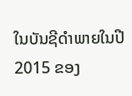ໃນບັນຊີດຳພາຍໃນປີ 2015 ຂອງ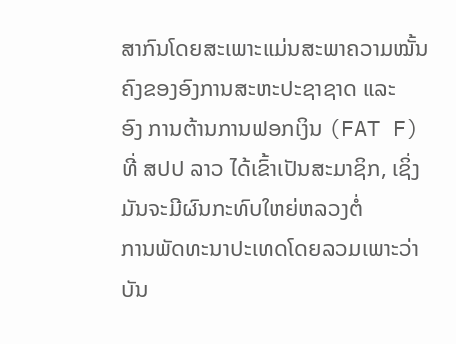ສາກົນໂດຍສະເພາະແມ່ນສະພາຄວາມໝັ້ນຄົງຂອງອົງການສະຫະປະຊາຊາດ ແລະ
ອົງ ການຕ້ານການຟອກເງິນ (FAT F) ທີ່ ສປປ ລາວ ໄດ້ເຂົ້າເປັນສະມາຊິກ, ເຊິ່ງມັນຈະມີຜົນກະທົບໃຫຍ່ຫລວງຕໍ່
ການພັດທະນາປະເທດໂດຍລວມເພາະວ່າບັນ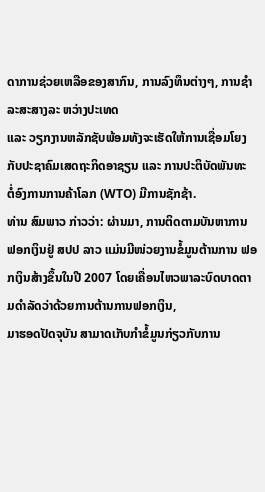ດາການຊ່ວຍເຫລືອຂອງສາກົນ, ການລົງທຶນຕ່າງໆ, ການຊຳລະສະສາງລະ ຫວ່າງປະເທດ
ແລະ ວຽກງານຫລັກຊັບພ້ອມທັງຈະເຮັດໃຫ້ການເຊື່ອມໂຍງກັບປະຊາຄົມເສດຖະກິດອາຊຽນ ແລະ ການປະຕິບັດພັນທະ
ຕໍ່ອົງການການຄ້າໂລກ (WTO) ມີການຊັກຊ້າ.
ທ່ານ ສົມພາວ ກ່າວວ່າ: ຜ່ານມາ, ການຕິດຕາມບັນຫາການ
ຟອກເງິນຢູ່ ສປປ ລາວ ແມ່ນມີໜ່ວຍງານຂໍ້ມູນຕ້ານການ ຟອກເງິນສ້າງຂຶ້ນໃນປີ 2007 ໂດຍເຄື່ອນໄຫວພາລະບົດບາດຕາມດຳລັດວ່າດ້ວຍການຕ້ານການຟອກເງິນ,
ມາຮອດປັດຈຸບັນ ສາມາດເກັບກຳຂໍ້ມູນກ່ຽວກັບການ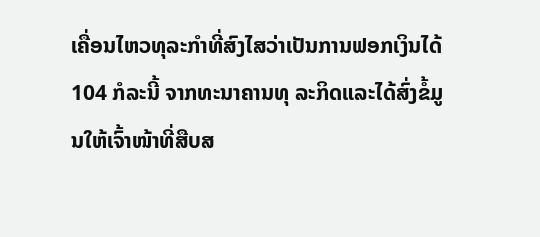ເຄື່ອນໄຫວທຸລະກຳທີ່ສົງໄສວ່າເປັນການຟອກເງິນໄດ້
104 ກໍລະນີ້ ຈາກທະນາຄານທຸ ລະກິດແລະໄດ້ສົ່ງຂໍ້ມູນໃຫ້ເຈົ້າໜ້າທີ່ສືບສ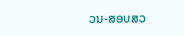ວນ-ສອບສວ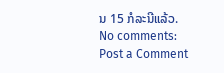ນ 15 ກໍລະນີແລ້ວ.
No comments:
Post a Comment